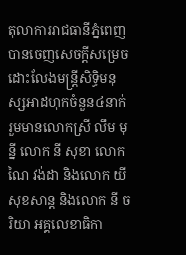តុលាការរាជធានីភ្នំពេញបានចេញសេចក្តីសម្រេចដោះលែងមន្ត្រីសិទ្ធិមនុស្សអាដហុកចំនួន៤នាក់ រួមមានលោកស្រី លឹម មុន្នី លោក នី សុខា លោកណៃ វង់ដា និងលោក យី សុខសាន្ត និងលោក នី ចរិយា អគ្គលេខាធិកា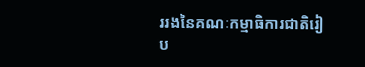ររងនៃគណៈកម្មាធិការជាតិរៀប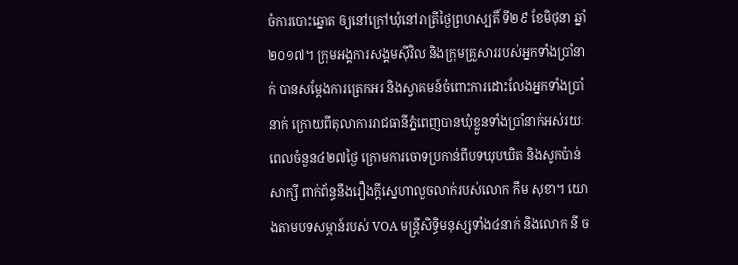ចំការបោះឆ្នោត ឲ្យនៅក្រៅឃុំនៅរាត្រីថ្ងៃព្រហស្បតិ៍ ទី២៩ ខែមិថុនា ឆ្នាំ២០១៧។ ក្រុមអង្គការសង្គមស៊ីវិល និងក្រុមគ្រួសាររបស់អ្នកទាំងប្រាំនាក់ បានសម្តែងការត្រេកអរ និងស្វាគមន៍ចំពោះការដោះលែងអ្នកទាំងប្រាំនាក់ ក្រោយពីតុលាការរាជធានីភ្នំពេញបានឃុំខ្លួនទាំងប្រាំនាក់អស់រយៈពេលចំនួន៤២៧ថ្ងៃ ក្រោមការចោទប្រកាន់ពីបទឃុបឃិត និងសូកប៉ាន់សាក្សី ពាក់ព័ន្ធនឹងរឿងក្តីស្នេហាលួចលាក់របស់លោក កឹម សុខា។ យោងតាមបទសម្ភាន៍របស់ VOA មន្ត្រីសិទ្ធិមនុស្សទាំង៤នាក់ និងលោក នី ច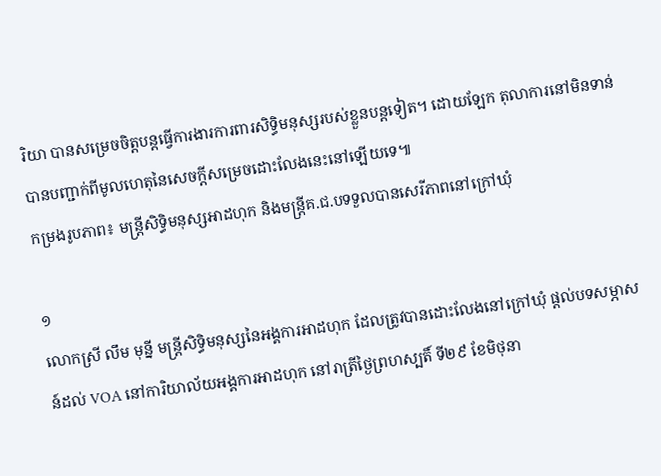រិយា បានសម្រេចចិត្តបន្តធ្វើការងារការពារសិទ្ធិមនុស្សរបស់ខ្លួនបន្តទៀត។ ដោយឡែក តុលាការនៅមិនទាន់បានបញ្ជាក់ពីមូលហេតុនៃសេចក្តីសម្រេចដោះលែងនេះនៅឡើយទេ៕
កម្រងរូបភាព៖ មន្ត្រីសិទ្ធិមនុស្សអាដហុក និងមន្ត្រីគ.ជ.បទទួលបានសេរីភាពនៅក្រៅឃុំ

១
លោកស្រី លឹម មុន្នី មន្ត្រីសិទ្ធិមនុស្សនៃអង្គការអាដហុក ដែលត្រូវបានដោះលែងនៅក្រៅឃុំ ផ្តល់បទសម្ភាសន៍ដល់ VOA នៅការិយាល័យអង្គការអាដហុក នៅរាត្រីថ្ងៃព្រហស្បតិ៍ ទី២៩ ខែមិថុនា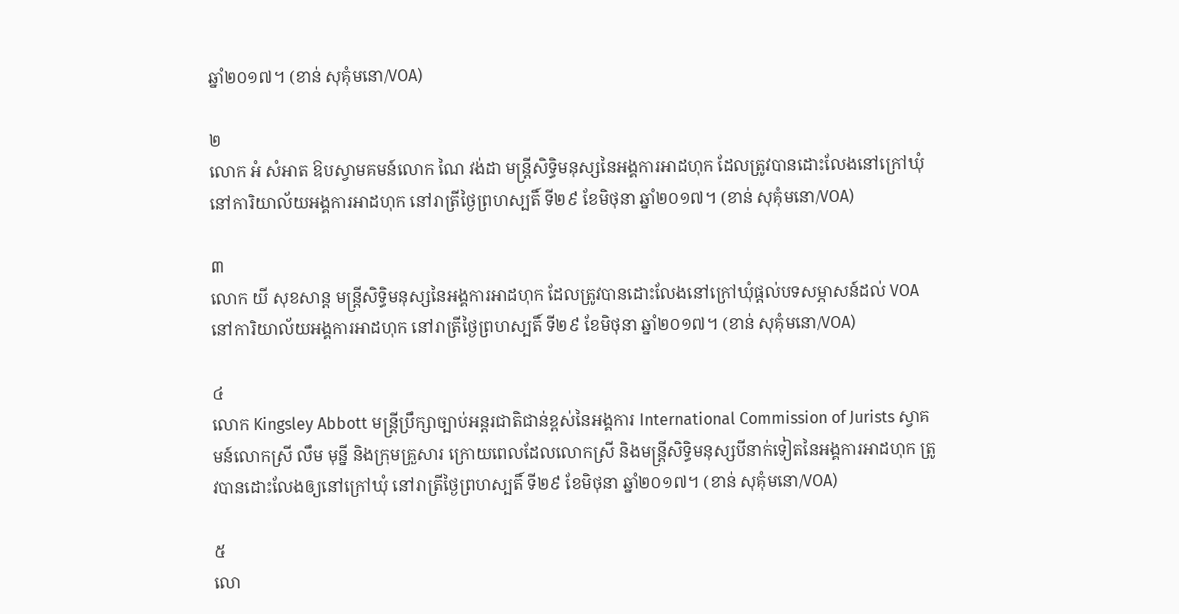ឆ្នាំ២០១៧។ (ខាន់ សុគុំមនោ/VOA)

២
លោក អំ សំអាត ឱបស្វាមគមន៍លោក ណៃ វង់ដា មន្ត្រីសិទ្ធិមនុស្សនៃអង្គការអាដហុក ដែលត្រូវបានដោះលែងនៅក្រៅឃុំ នៅការិយាល័យអង្គការអាដហុក នៅរាត្រីថ្ងៃព្រហស្បតិ៍ ទី២៩ ខែមិថុនា ឆ្នាំ២០១៧។ (ខាន់ សុគុំមនោ/VOA)

៣
លោក យី សុខសាន្ត មន្ត្រីសិទ្ធិមនុស្សនៃអង្គការអាដហុក ដែលត្រូវបានដោះលែងនៅក្រៅឃុំផ្តល់បទសម្ភាសន៍ដល់ VOA នៅការិយាល័យអង្គការអាដហុក នៅរាត្រីថ្ងៃព្រហស្បតិ៍ ទី២៩ ខែមិថុនា ឆ្នាំ២០១៧។ (ខាន់ សុគុំមនោ/VOA)

៤
លោក Kingsley Abbott មន្ត្រីប្រឹក្សាច្បាប់អន្តរជាតិជាន់ខ្ពស់នៃអង្គការ International Commission of Jurists ស្វាគមន៍លោកស្រី លឹម មុន្នី និងក្រុមគ្រួសារ ក្រោយពេលដែលលោកស្រី និងមន្ត្រីសិទ្ធិមនុស្សបីនាក់ទៀតនៃអង្គការអាដហុក ត្រូវបានដោះលែងឲ្យនៅក្រៅឃុំ នៅរាត្រីថ្ងៃព្រហស្បតិ៍ ទី២៩ ខែមិថុនា ឆ្នាំ២០១៧។ (ខាន់ សុគុំមនោ/VOA)

៥
លោ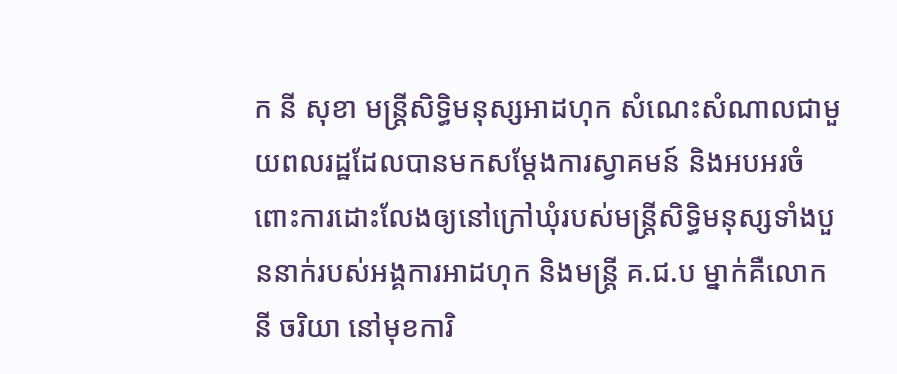ក នី សុខា មន្ត្រីសិទ្ធិមនុស្សអាដហុក សំណេះសំណាលជាមួយពលរដ្ឋដែលបានមកសម្តែងការស្វាគមន៍ និងអបអរចំពោះការដោះលែងឲ្យនៅក្រៅឃុំរបស់មន្ត្រីសិទ្ធិមនុស្សទាំងបួននាក់របស់អង្គការអាដហុក និងមន្ត្រី គ.ជ.ប ម្នាក់គឺលោក នី ចរិយា នៅមុខការិ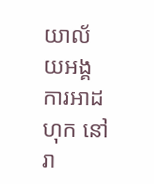យាល័យអង្គការអាដហុក នៅរា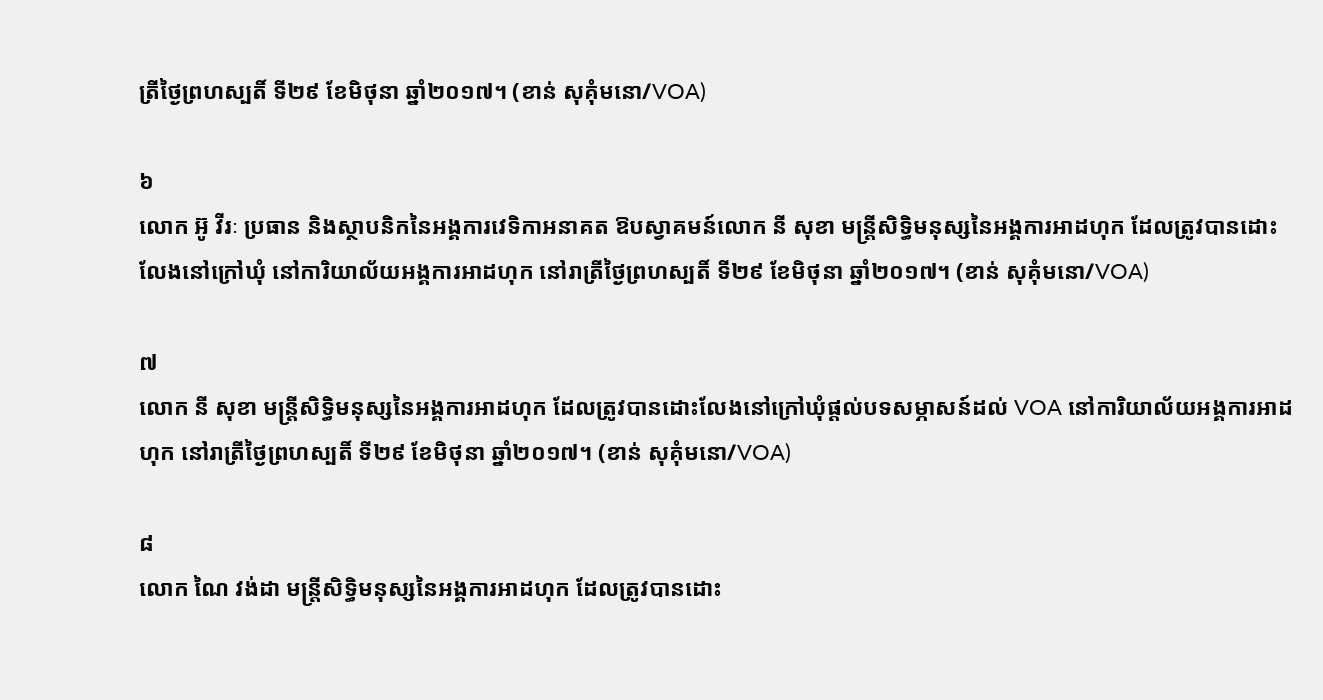ត្រីថ្ងៃព្រហស្បតិ៍ ទី២៩ ខែមិថុនា ឆ្នាំ២០១៧។ (ខាន់ សុគុំមនោ/VOA)

៦
លោក អ៊ូ វីរៈ ប្រធាន និងស្ថាបនិកនៃអង្គការវេទិកាអនាគត ឱបស្វាគមន៍លោក នី សុខា មន្ត្រីសិទ្ធិមនុស្សនៃអង្គការអាដហុក ដែលត្រូវបានដោះលែងនៅក្រៅឃុំ នៅការិយាល័យអង្គការអាដហុក នៅរាត្រីថ្ងៃព្រហស្បតិ៍ ទី២៩ ខែមិថុនា ឆ្នាំ២០១៧។ (ខាន់ សុគុំមនោ/VOA)

៧
លោក នី សុខា មន្ត្រីសិទ្ធិមនុស្សនៃអង្គការអាដហុក ដែលត្រូវបានដោះលែងនៅក្រៅឃុំផ្តល់បទសម្ភាសន៍ដល់ VOA នៅការិយាល័យអង្គការអាដហុក នៅរាត្រីថ្ងៃព្រហស្បតិ៍ ទី២៩ ខែមិថុនា ឆ្នាំ២០១៧។ (ខាន់ សុគុំមនោ/VOA)

៨
លោក ណៃ វង់ដា មន្ត្រីសិទ្ធិមនុស្សនៃអង្គការអាដហុក ដែលត្រូវបានដោះ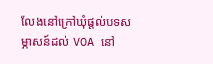លែងនៅក្រៅឃុំផ្តល់បទសម្ភាសន៍ដល់ VOA នៅ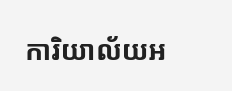ការិយាល័យអ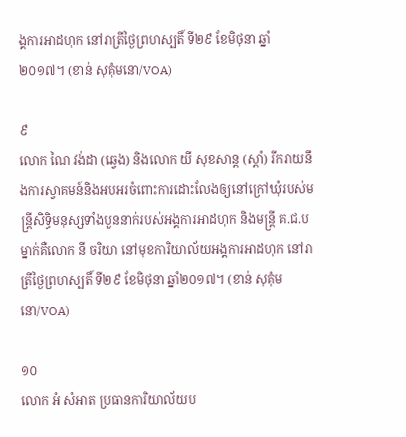ង្គការអាដហុក នៅរាត្រីថ្ងៃព្រហស្បតិ៍ ទី២៩ ខែមិថុនា ឆ្នាំ២០១៧។ (ខាន់ សុគុំមនោ/VOA)

៩
លោក ណៃ វង់ដា (ឆ្វេង) និងលោក យី សុខសាន្ត (ស្តាំ) រីករាយនឹងការស្វាគមន៍និងអបអរចំពោះការដោះលែងឲ្យនៅក្រៅឃុំរបស់មន្ត្រីសិទ្ធិមនុស្សទាំងបួននាក់របស់អង្គការអាដហុក និងមន្ត្រី គ.ជ.ប ម្នាក់គឺលោក នី ចរិយា នៅមុខការិយាល័យអង្គការអាដហុក នៅរាត្រីថ្ងៃព្រហស្បតិ៍ ទី២៩ ខែមិថុនា ឆ្នាំ២០១៧។ (ខាន់ សុគុំមនោ/VOA)

១០
លោក អំ សំអាត ប្រធានការិយាល័យប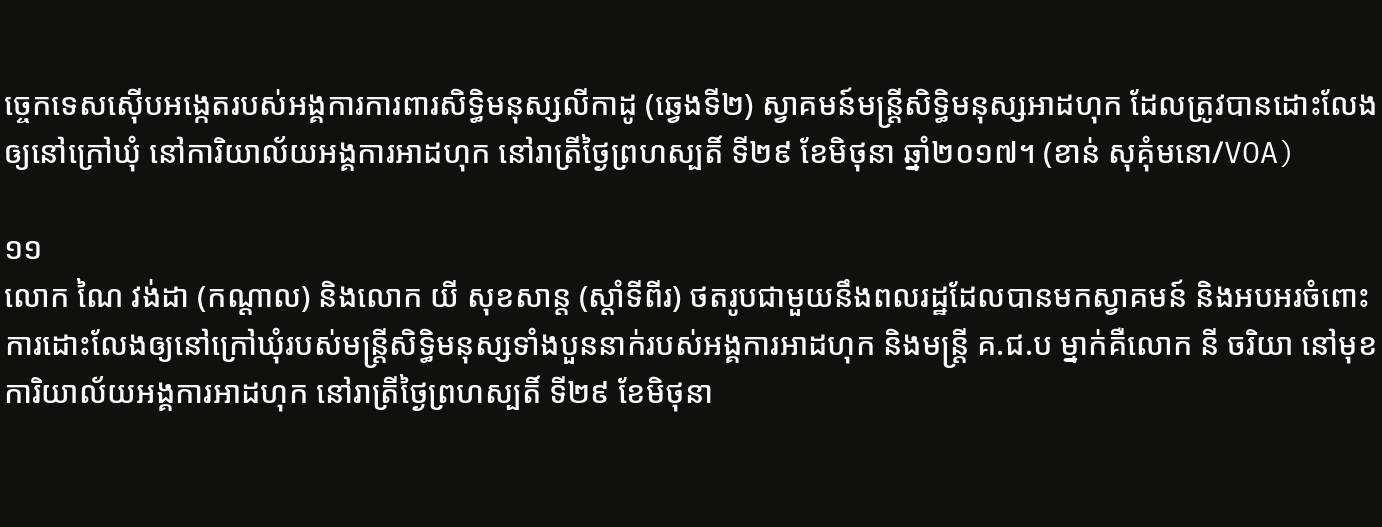ច្ចេកទេសស៊ើបអង្កេតរបស់អង្គការការពារសិទ្ធិមនុស្សលីកាដូ (ឆ្វេងទី២) ស្វាគមន៍មន្ត្រីសិទ្ធិមនុស្សអាដហុក ដែលត្រូវបានដោះលែងឲ្យនៅក្រៅឃុំ នៅការិយាល័យអង្គការអាដហុក នៅរាត្រីថ្ងៃព្រហស្បតិ៍ ទី២៩ ខែមិថុនា ឆ្នាំ២០១៧។ (ខាន់ សុគុំមនោ/VOA)

១១
លោក ណៃ វង់ដា (កណ្តាល) និងលោក យី សុខសាន្ត (ស្តាំទីពីរ) ថតរូបជាមួយនឹងពលរដ្ឋដែលបានមកស្វាគមន៍ និងអបអរចំពោះការដោះលែងឲ្យនៅក្រៅឃុំរបស់មន្ត្រីសិទ្ធិមនុស្សទាំងបួននាក់របស់អង្គការអាដហុក និងមន្ត្រី គ.ជ.ប ម្នាក់គឺលោក នី ចរិយា នៅមុខការិយាល័យអង្គការអាដហុក នៅរាត្រីថ្ងៃព្រហស្បតិ៍ ទី២៩ ខែមិថុនា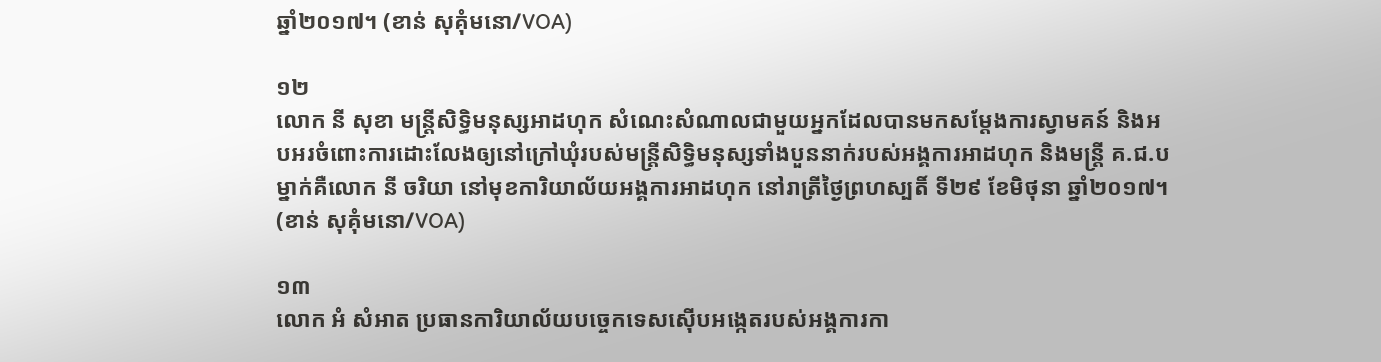ឆ្នាំ២០១៧។ (ខាន់ សុគុំមនោ/VOA)

១២
លោក នី សុខា មន្ត្រីសិទ្ធិមនុស្សអាដហុក សំណេះសំណាលជាមួយអ្នកដែលបានមកសម្តែងការស្វាមគន៍ និងអបអរចំពោះការដោះលែងឲ្យនៅក្រៅឃុំរបស់មន្ត្រីសិទ្ធិមនុស្សទាំងបួននាក់របស់អង្គការអាដហុក និងមន្ត្រី គ.ជ.ប ម្នាក់គឺលោក នី ចរិយា នៅមុខការិយាល័យអង្គការអាដហុក នៅរាត្រីថ្ងៃព្រហស្បតិ៍ ទី២៩ ខែមិថុនា ឆ្នាំ២០១៧។ (ខាន់ សុគុំមនោ/VOA)

១៣
លោក អំ សំអាត ប្រធានការិយាល័យបច្ចេកទេសស៊ើបអង្កេតរបស់អង្គការកា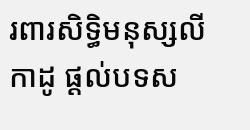រពារសិទ្ធិមនុស្សលីកាដូ ផ្តល់បទស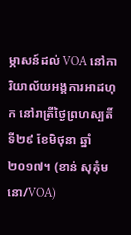ម្ភាសន៍ដល់ VOA នៅការិយាល័យអង្គការអាដហុក នៅរាត្រីថ្ងៃព្រហស្បតិ៍ ទី២៩ ខែមិថុនា ឆ្នាំ២០១៧។ (ខាន់ សុគុំមនោ/VOA)